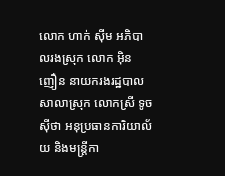លោក ហាក់ ស៊ីម អភិបាលរងស្រុក លោក អ៊ិន ញឿន នាយករងរដ្ឋបាលសាលាស្រុក លោកស្រី ទូច ស៊ីថា អនុប្រធានការិយាល័យ និងមន្ត្រីកា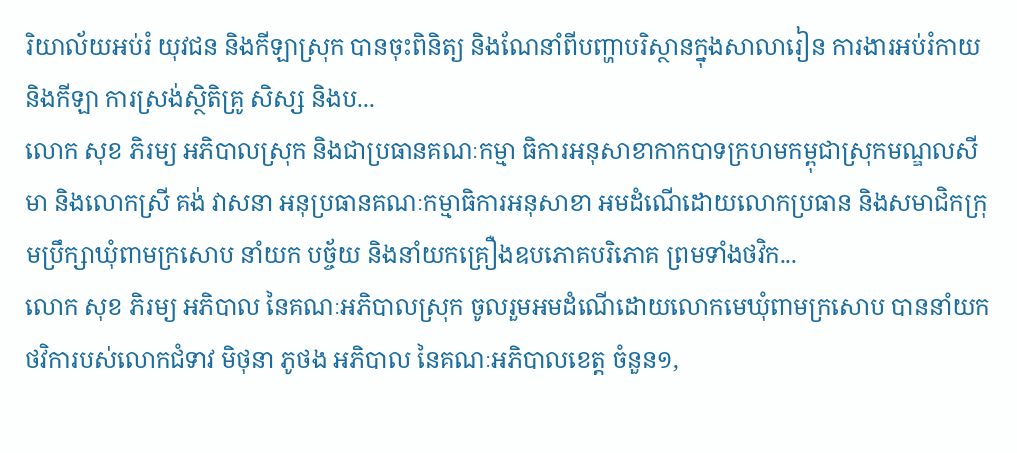រិយាល័យអប់រំ យុវជន និងកីឡាស្រុក បានចុះពិនិត្យ និងណែនាំពីបញ្ហាបរិស្ថានក្នុងសាលារៀន ការងារអប់រំកាយ និងកីឡា ការស្រង់ស្ថិតិគ្រូ សិស្ស និងប...
លោក សុខ ភិរម្យ អភិបាលស្រុក និងជាប្រធានគណៈកម្មា ធិការអនុសាខាកាកបាទក្រហមកម្ពុជាស្រុកមណ្ឌលសីមា និងលោកស្រី គង់ វាសនា អនុប្រធានគណៈកម្មាធិការអនុសាខា អមដំណើដោយលោកប្រធាន និងសមាជិកក្រុមប្រឹក្សាឃុំពាមក្រសោប នាំយក បច្ច័យ និងនាំយកគ្រឿងឧបភោគបរិភោគ ព្រមទាំងថវិក...
លោក សុខ ភិរម្យ អភិបាល នៃគណៈអភិបាលស្រុក ចូលរួមអមដំណើដោយលោកមេឃុំពាមក្រសោប បាននាំយកថវិការបស់លោកជំទាវ មិថុនា ភូថង អភិបាល នៃគណៈអភិបាលខេត្ត ចំនួន១,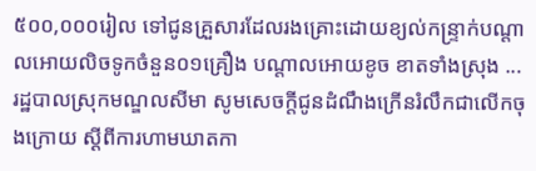៥០០,០០០រៀល ទៅជូនគ្រួសារដែលរងគ្រោះដោយខ្យល់កន្ទ្រាក់បណ្តាលអោយលិចទូកចំនួន០១គ្រឿង បណ្តាលអោយខូច ខាតទាំងស្រុង ...
រដ្ឋបាលស្រុកមណ្ឌលសីមា សូមសេចក្ដីជូនដំណឹងក្រើនរំលឹកជាលើកចុងក្រោយ ស្ដីពីការហាមឃាតកា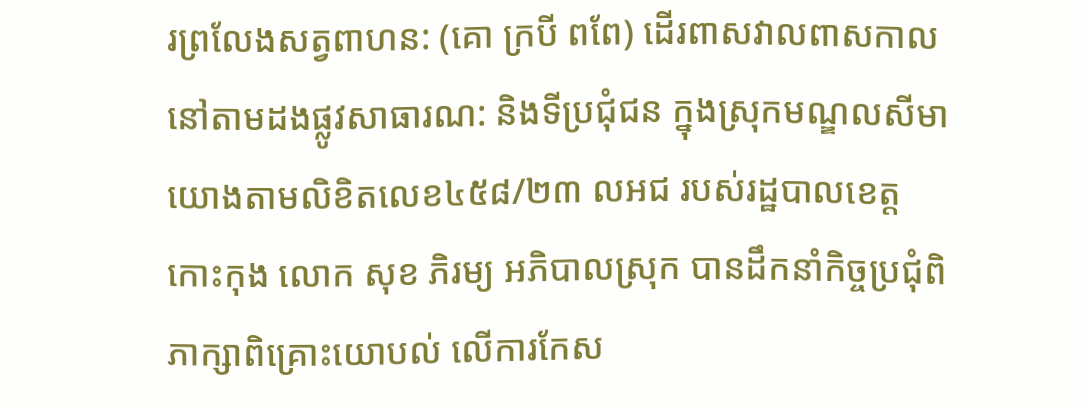រព្រលែងសត្វពាហន: (គោ ក្របី ពពែ) ដើរពាសវាលពាសកាល នៅតាមដងផ្លូវសាធារណ: និងទីប្រជុំជន ក្នុងស្រុកមណ្ឌលសីមា
យោងតាមលិខិតលេខ៤៥៨/២៣ លអជ របស់រដ្ឋបាលខេត្តកោះកុង លោក សុខ ភិរម្យ អភិបាលស្រុក បានដឹកនាំកិច្ចប្រជុំពិភាក្សាពិគ្រោះយោបល់ លើការកែស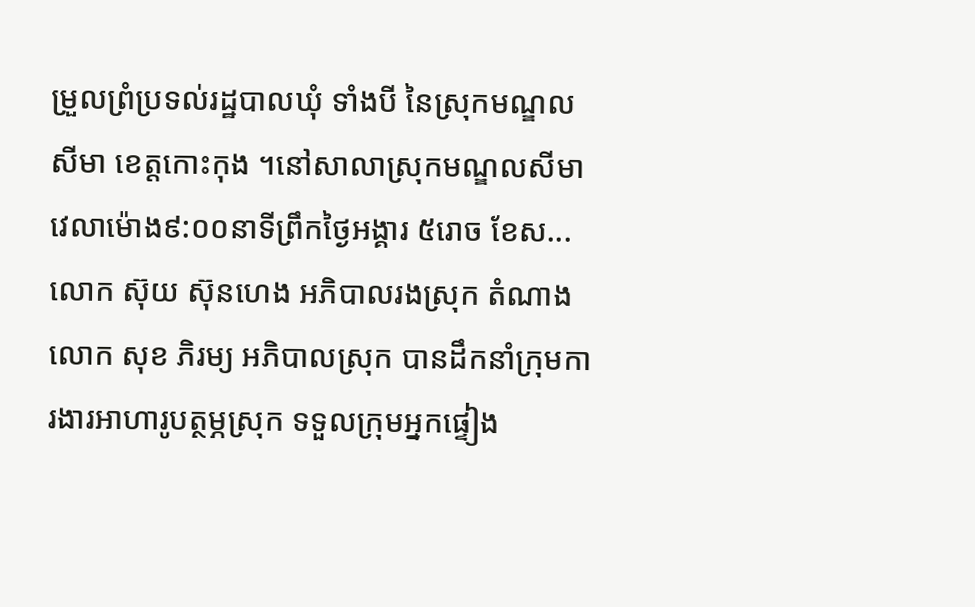ម្រួលព្រំប្រទល់រដ្ឋបាលឃុំ ទាំងបី នៃស្រុកមណ្ឌលសីមា ខេត្តកោះកុង ។នៅសាលាស្រុកមណ្ឌលសីមាវេលាម៉ោង៩:០០នាទីព្រឹកថ្ងៃអង្គារ ៥រោច ខែស...
លោក ស៊ុយ ស៊ុនហេង អភិបាលរងស្រុក តំណាងលោក សុខ ភិរម្យ អភិបាលស្រុក បានដឹកនាំក្រុមការងារអាហារូបត្ថម្ភស្រុក ទទួលក្រុមអ្នកផ្ទៀង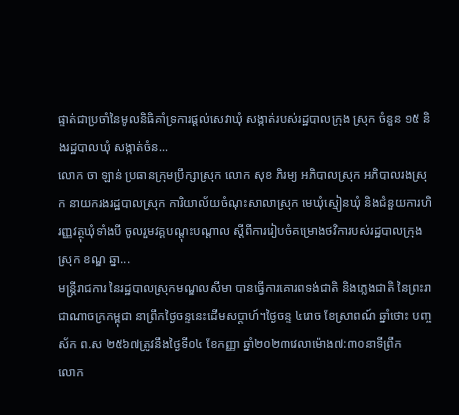ផ្ទាត់ជាប្រចាំនៃមូលនិធិគាំទ្រការផ្ដល់សេវាឃុំ សង្កាត់របស់រដ្ឋបាលក្រុង ស្រុក ចំនួន ១៥ និងរដ្ឋបាលឃុំ សង្កាត់ចំន...
លោក ចា ឡាន់ ប្រធានក្រុមប្រឹក្សាស្រុក លោក សុខ ភិរម្យ អភិបាលស្រុក អភិបាលរងស្រុក នាយករងរដ្ឋបាលស្រុក ការិយាល័យចំណុះសាលាស្រុក មេឃុំស្មៀនឃុំ និងជំនួយការហិរញ្ញវត្ថុឃុំទាំងបី ចូលរួមវគ្គបណ្ដុះបណ្ដាល ស្ដីពីការរៀបចំគម្រោងថវិការបស់រដ្ឋបាលក្រុង ស្រុក ខណ្ឌ ឆ្នា...
មន្រ្តីរាជការ នៃរដ្ឋបាលស្រុកមណ្ឌលសីមា បានធ្វើការគោរពទង់ជាតិ និងភ្លេងជាតិ នៃព្រះរាជាណាចក្រកម្ពុជា នាព្រឹកថ្ងៃចន្ទនេះដើមសប្តាហ៍។ថ្ងៃចន្ទ ៤រោច ខែស្រាពណ៍ ឆ្នាំថោះ បញ្ចស័ក ព.ស ២៥៦៧ត្រូវនឹងថ្ងៃទី០៤ ខែកញ្ញា ឆ្នាំ២០២៣វេលាម៉ោង៧:៣០នាទីព្រឹក
លោក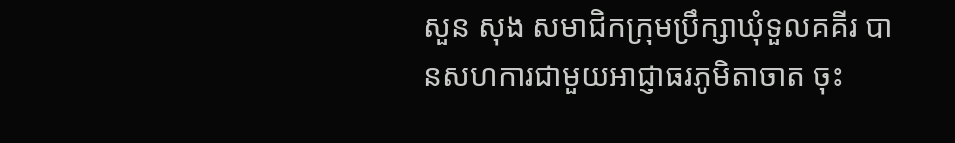សួន សុង សមាជិកក្រុមប្រឹក្សាឃុំទួលគគីរ បានសហការជាមួយអាជ្ញាធរភូមិតាចាត ចុះ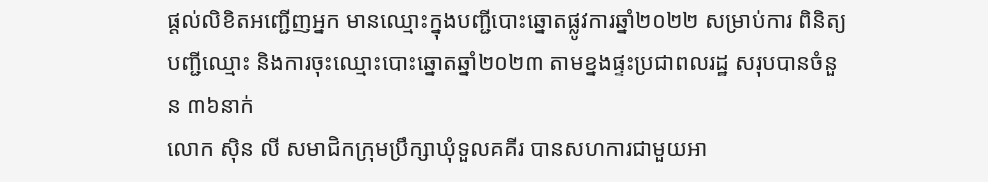ផ្តល់លិខិតអញ្ជើញអ្នក មានឈ្មោះក្នុងបញ្ជីបោះឆ្នោតផ្លូវការឆ្នាំ២០២២ សម្រាប់ការ ពិនិត្យបញ្ជីឈ្មោះ និងការចុះឈ្មោះបោះឆ្នោតឆ្នាំ២០២៣ តាមខ្នងផ្ទះប្រជាពលរដ្ឋ សរុបបានចំនួន ៣៦នាក់
លោក ស៊ិន លី សមាជិកក្រុមប្រឹក្សាឃុំទួលគគីរ បានសហការជាមួយអា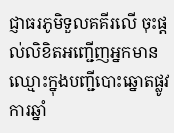ជ្ញាធរភូមិទួលគគីរលើ ចុះផ្តល់លិខិតអញ្ជើញអ្នកមានឈ្មោះក្នុងបញ្ជីបោះឆ្នោតផ្លូវការឆ្នាំ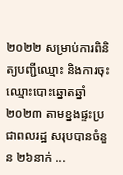២០២២ សម្រាប់ការពិនិត្យបញ្ជីឈ្មោះ និងការចុះឈ្មោះបោះឆ្នោតឆ្នាំ២០២៣ តាមខ្នងផ្ទះប្រជាពលរដ្ឋ សរុបបានចំនួន ២៦នាក់ ...